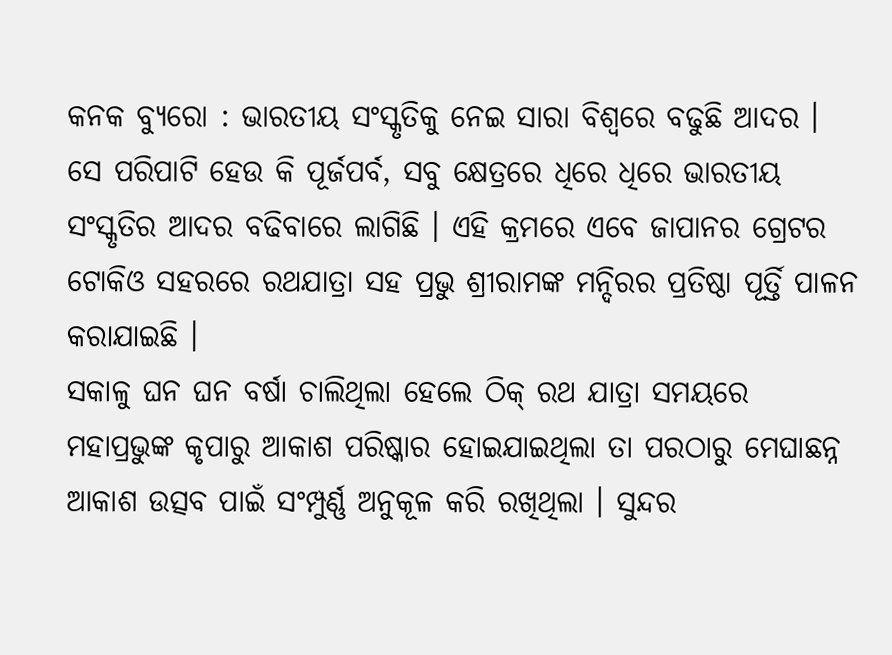କନକ ବ୍ୟୁରୋ : ଭାରତୀୟ ସଂସ୍କୃତିକୁ ନେଇ ସାରା ବିଶ୍ୱରେ ବଢୁଛି ଆଦର । ସେ ପରିପାଟି ହେଉ କି ପୂର୍ଜପର୍ବ, ସବୁ କ୍ଷେତ୍ରରେ ଧିରେ ଧିରେ ଭାରତୀୟ ସଂସ୍କୃତିର ଆଦର ବଢିବାରେ ଲାଗିଛି । ଏହି କ୍ରମରେ ଏବେ ଜାପାନର ଗ୍ରେଟର ଟୋକିଓ ସହରରେ ରଥଯାତ୍ରା ସହ ପ୍ରଭୁ ଶ୍ରୀରାମଙ୍କ ମନ୍ଦିରର ପ୍ରତିଷ୍ଠା ପୂର୍ତ୍ତି ପାଳନ କରାଯାଇଛି ।
ସକାଳୁ ଘନ ଘନ ବର୍ଷା ଚାଲିଥିଲା ହେଲେ ଠିକ୍ ରଥ ଯାତ୍ରା ସମୟରେ ମହାପ୍ରଭୁଙ୍କ କୃପାରୁ ଆକାଶ ପରିଷ୍କାର ହୋଇଯାଇଥିଲା ତା ପରଠାରୁ ମେଘାଛନ୍ନ ଆକାଶ ଉତ୍ସବ ପାଇଁ ସଂମ୍ପୁର୍ଣ୍ଣ ଅନୁକୂଳ କରି ରଖିଥିଲା । ସୁନ୍ଦର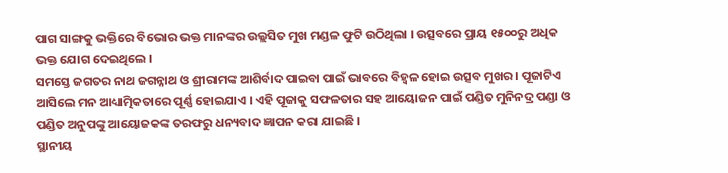ପାଗ ସାଙ୍ଗକୁ ଭକ୍ତିରେ ବିଭୋର ଭକ୍ତ ମାନଙ୍କର ଉଲ୍ଲସିତ ମୁଖ ମଣ୍ଡଳ ଫୁଟି ଉଠିଥିଲା । ଉତ୍ସବରେ ପ୍ରାୟ ୧୫୦୦ରୁ ଅଧିକ ଭକ୍ତ ଯୋଗ ଦେଇଥିଲେ ।
ସମସ୍ତେ ଜଗତର ନାଥ ଜଗନ୍ନାଥ ଓ ଶ୍ରୀରାମଙ୍କ ଆଶିର୍ବାଦ ପାଇବା ପାଇଁ ଭାବରେ ବିହ୍ୱଳ ହୋଇ ଉତ୍ସବ ମୁଖର । ପୂଜାଟିଏ ଆସିଲେ ମନ ଆଧ୍ୟାତ୍ମିକତାରେ ପୂର୍ଣ୍ଣ ହୋଇଯାଏ । ଏହି ପୂଜାକୁ ସଫଳତାର ସହ ଆୟୋଜନ ପାଇଁ ପଣ୍ଡିତ ମୁନିନଦ୍ର ପଣ୍ଡା ଓ ପଣ୍ଡିତ ଅନୁପଙ୍କୁ ଆୟୋଜକଙ୍କ ତରଫରୁ ଧନ୍ୟବାଦ ଜ୍ଞାପନ କରା ଯାଇଛି ।
ସ୍ଥାନୀୟ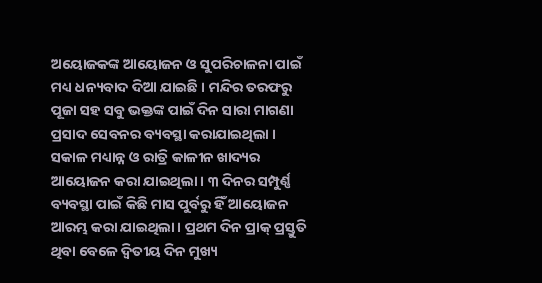ଅୟୋଜକଙ୍କ ଆୟୋଜନ ଓ ସୁପରିଚାଳନା ପାଇଁ ମଧ୍ୟ ଧନ୍ୟବାଦ ଦିଆ ଯାଇଛି । ମନ୍ଦିର ତରଫରୁ ପୂଜା ସହ ସବୁ ଭକ୍ତଙ୍କ ପାଇଁ ଦିନ ସାରା ମାଗଣା ପ୍ରସାଦ ସେବନର ବ୍ୟବସ୍ଥା କରାଯାଇଥିଲା । ସକାଳ ମଧ୍ୟାନ୍ନ ଓ ରାତ୍ରି କାଳୀନ ଖାଦ୍ୟର ଆୟୋଜନ କରା ଯାଇଥିଲା । ୩ ଦିନର ସମ୍ପୁର୍ଣ୍ଣ ବ୍ୟବସ୍ଥା ପାଇଁ କିଛି ମାସ ପୁର୍ବରୁ ହିଁ ଆୟୋଜନ ଆରମ୍ଭ କରା ଯାଇଥିଲା । ପ୍ରଥମ ଦିନ ପ୍ରାକ୍ ପ୍ରସ୍ତୁତି ଥିବା ବେଳେ ଦ୍ୱିତୀୟ ଦିନ ମୁଖ୍ୟ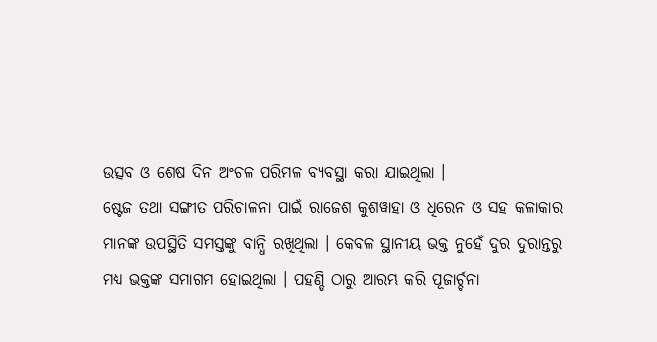ଉତ୍ସବ ଓ ଶେଷ ଦିନ ଅଂଚଳ ପରିମଳ ବ୍ୟବସ୍ଥା କରା ଯାଇଥିଲା ।
ଷ୍ଟେଜ ତଥା ସଙ୍ଗୀତ ପରିଚାଳନା ପାଇଁ ରାଜେଶ କୁଶୱାହା ଓ ଧିରେନ ଓ ସହ କଳାକାର ମାନଙ୍କ ଉପସ୍ଥିତି ସମସ୍ତଙ୍କୁ ବାନ୍ଧି ରଖିଥିଲା । କେବଳ ସ୍ଥାନୀୟ ଭକ୍ତ ନୁହେଁ ଦୁର ଦୁରାନ୍ତରୁ ମଧ୍ୟ ଭକ୍ତଙ୍କ ସମାଗମ ହୋଇଥିଲା । ପହଣ୍ଡି ଠାରୁ ଆରମ୍ଭ କରି ପୂଜାର୍ଚ୍ଚନା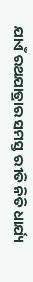ଯାଏଁ ରଥଯାତ୍ରାର ସମସ୍ତ ରୀତି ନିତି ଧାର୍ଯ୍ୟ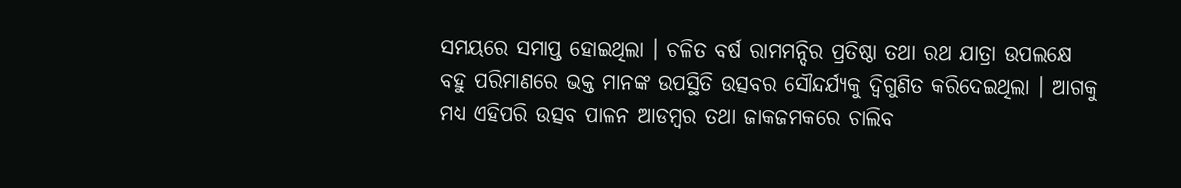ସମୟରେ ସମାପ୍ତ ହୋଇଥିଲା । ଚଳିତ ବର୍ଷ ରାମମନ୍ଦିର ପ୍ରତିଷ୍ଠା ତଥା ରଥ ଯାତ୍ରା ଉପଲକ୍ଷେ ବହୁ ପରିମାଣରେ ଭକ୍ତ ମାନଙ୍କ ଉପସ୍ଥିତି ଉତ୍ସବର ସୌନ୍ଦର୍ଯ୍ୟକୁ ଦ୍ୱିଗୁଣିତ କରିଦେଇଥିଲା । ଆଗକୁ ମଧ୍ୟ ଏହିପରି ଉତ୍ସବ ପାଳନ ଆଡମ୍ବର ତଥା ଜାକଜମକରେ ଚାଲିବ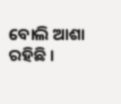ବୋଲି ଆଶା ରହିଛି ।